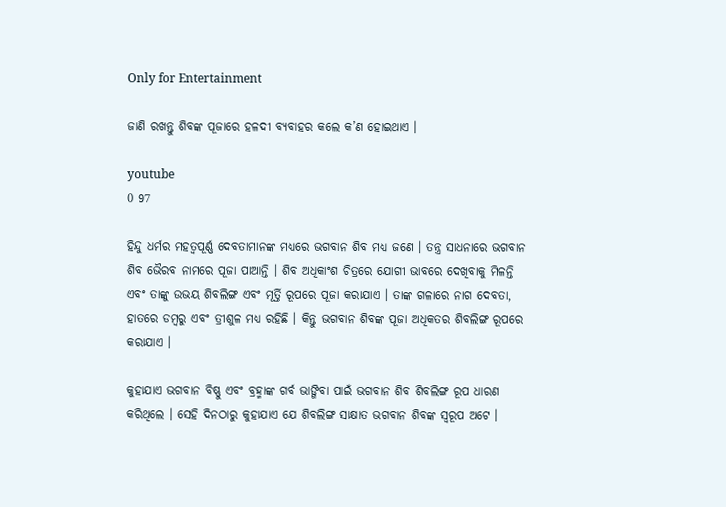Only for Entertainment

ଜାଣି ରଖନ୍ତୁ ଶିବଙ୍କ ପୂଜାରେ ହଳଦୀ ବ୍ୟବାହର କଲେ କ’ଣ ହୋଇଥାଏ ।

youtube
0 97

ହିନ୍ଦୁ ଧର୍ମର ମହତ୍ୱପୂର୍ଣ୍ଣ ଦେବତାମାନଙ୍କ ମଧ୍ୟରେ ଭଗବାନ ଶିବ ମଧ୍ୟ ଜଣେ । ତନ୍ତ୍ର ସାଧନାରେ ଭଗବାନ ଶିବ ଭୈରବ ନାମରେ ପୂଜା ପାଆନ୍ତି । ଶିବ ଅଧିକାଂଶ ଚିତ୍ରରେ ଯୋଗୀ ଭାବରେ ଦେଖିବାକୁ ମିଳନ୍ତି ଏବଂ ତାଙ୍କୁ ଉଭୟ ଶିବଲିଙ୍ଗ ଏବଂ ମୂର୍ତ୍ତି ରୂପରେ ପୂଜା କରାଯାଏ । ତାଙ୍କ ଗଳାରେ ନାଗ ଦେବତା, ହାତରେ ଡମ୍ବରୁ ଏବଂ ତ୍ରୀଶୁଳ ମଧ୍ୟ ରହିଛି । କିନ୍ତୁ ଭଗବାନ ଶିବଙ୍କ ପୂଜା ଅଧିକତର ଶିବଲିଙ୍ଗ ରୂପରେ କରାଯାଏ ।

କୁହାଯାଏ ଭଗବାନ ବିଷ୍ଣୁ ଏବଂ ବ୍ରହ୍ମାଙ୍କ ଗର୍ବ ଭାଙ୍ଗିବା ପାଇଁ ଭଗବାନ ଶିବ ଶିବଲିଙ୍ଗ ରୂପ ଧାରଣ କରିଥିଲେ । ସେହି ଦିନଠାରୁ କୁହାଯାଏ ଯେ ଶିବଲିଙ୍ଗ ସାକ୍ଷାତ ଭଗବାନ ଶିବଙ୍କ ସ୍ୱରୂପ ଅଟେ ।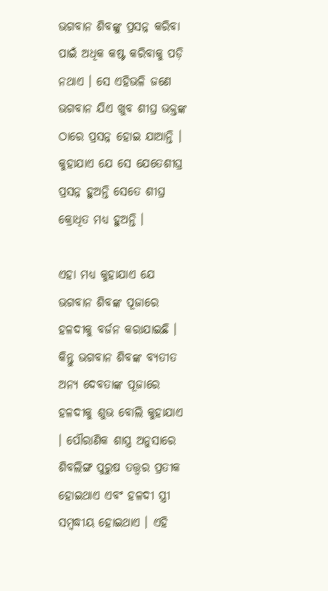ଭଗବାନ ଶିବଙ୍କୁ ପ୍ରସନ୍ନ କରିବା ପାଇଁ ଅଧିକ କଷ୍ଟ କରିବାକୁ ପଡ଼ି ନଥାଏ । ସେ ଏହିଭଳି ଜଣେ ଭଗବାନ ଯିଏ ଖୁବ ଶୀଘ୍ର ଭକ୍ତଙ୍କ ଠାରେ ପ୍ରସନ୍ନ ହୋଇ ଯାଆନ୍ତି । କୁହାଯାଏ ଯେ ସେ ଯେତେଶୀଘ୍ର ପ୍ରସନ୍ନ ହୁଅନ୍ତି ସେତେ ଶୀଘ୍ର କ୍ରୋଧିତ ମଧ୍ୟ ହୁଅନ୍ତି ।

ଏହା ମଧ୍ୟ କୁହାଯାଏ ଯେ ଭଗବାନ ଶିବଙ୍କ ପୂଜାରେ ହଳଦୀକୁ ବର୍ଜନ କରାଯାଇଛି । କିନ୍ତୁ ଭଗବାନ ଶିବଙ୍କ ବ୍ୟତୀତ ଅନ୍ୟ ଦେବତାଙ୍କ ପୂଜାରେ ହଳଦୀକୁ ଶୁଭ ବୋଲି କୁହାଯାଏ । ପୌରାଣିକ ଶାସ୍ତ୍ର ଅନୁସାରେ ଶିବଲିଙ୍ଗ ପୁରୁଷ ତତ୍ତ୍ୱର ପ୍ରତୀକ ହୋଇଥାଏ ଏବଂ ହଳଦୀ ସ୍ତ୍ରୀ ସମ୍ବଦ୍ଧୀୟ ହୋଇଥାଏ । ଏହି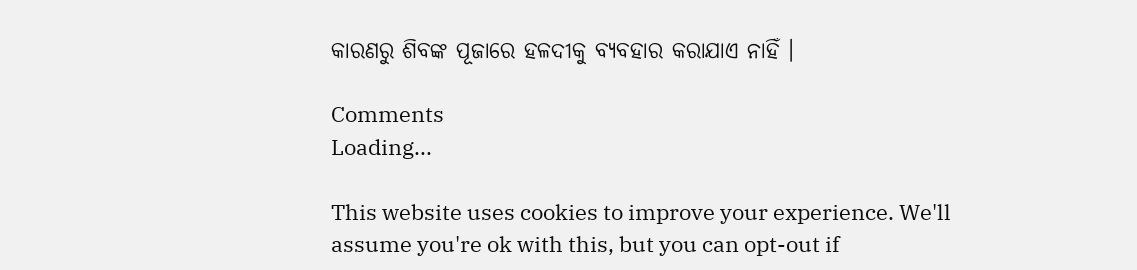କାରଣରୁ ଶିବଙ୍କ ପୂଜାରେ ହଳଦୀକୁ ବ୍ୟବହାର କରାଯାଏ ନାହିଁ ।

Comments
Loading...

This website uses cookies to improve your experience. We'll assume you're ok with this, but you can opt-out if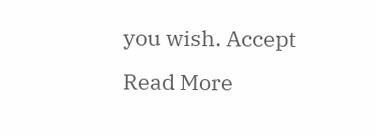you wish. Accept Read More